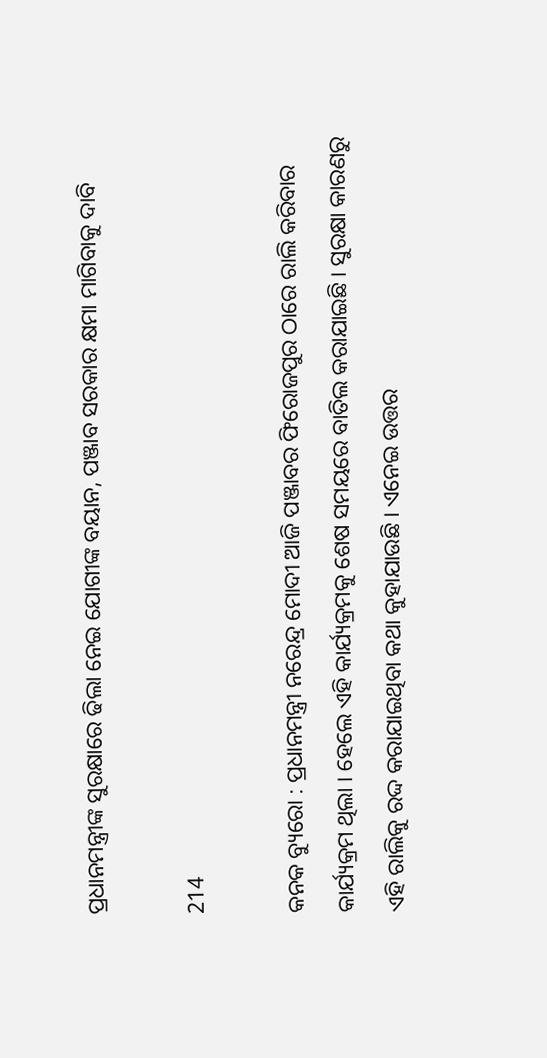ପ୍ରଧାନମନ୍ତ୍ରୀଙ୍କ ସୁରକ୍ଷାରେ ଢିଲା ନେଇ ଯୋଗୀଙ୍କ ବୟାନ, ପଞ୍ଜାବ ସରକାର କ୍ଷମା ମାଗିବାକୁ ଦାବି

214

କନକ ବ୍ୟୁରୋ : ପ୍ରଧାନମନ୍ତ୍ରୀ ନରେନ୍ଦ୍ର ମୋଦୀ ଆଜି ପଞ୍ଜାବର ଫିରୋଜପୁର ଠାରେ ରାଲି କରିବାର କାର୍ଯ୍ୟକ୍ରମ ଥିଲା । ହେଲେ ଏହି କାର୍ଯ୍ୟକ୍ରମକୁ ଶେଷ ସମୟରେ ବାତିଲ କରାଯାଇଛି । ସୁରକ୍ଷା କାରଣରୁ ଏହି ରାଲିକୁ ରଦ୍ଦ କରାଯାଇଥିବା କଥା କୁହାଯାଉଛି । ଏନେଇ ଉତ୍ତର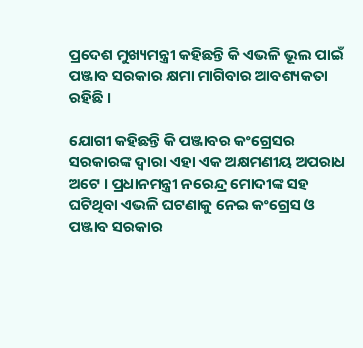ପ୍ରଦେଶ ମୁଖ୍ୟମନ୍ତ୍ରୀ କହିଛନ୍ତି କି ଏଭଳି ଭୂଲ ପାଇଁ ପଞ୍ଜାବ ସରକାର କ୍ଷମା ମାଗିବାର ଆବଶ୍ୟକତା ରହିଛି ।

ଯୋଗୀ କହିଛନ୍ତି କି ପଞ୍ଜାବର କଂଗ୍ରେସର ସରକାରଙ୍କ ଦ୍ୱାରା ଏହା ଏକ ଅକ୍ଷମଣୀୟ ଅପରାଧ ଅଟେ । ପ୍ରଧାନମନ୍ତ୍ରୀ ନରେନ୍ଦ୍ର ମୋଦୀଙ୍କ ସହ ଘଟିଥିବା ଏଭଳି ଘଟଣାକୁ ନେଇ କଂଗ୍ରେସ ଓ ପଞ୍ଜାବ ସରକାର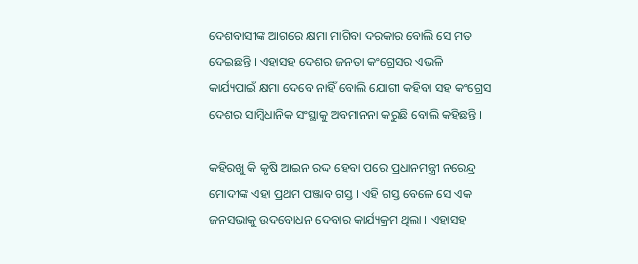ଦେଶବାସୀଙ୍କ ଆଗରେ କ୍ଷମା ମାଗିବା ଦରକାର ବୋଲି ସେ ମତ ଦେଇଛନ୍ତି । ଏହାସହ ଦେଶର ଜନତା କଂଗ୍ରେସର ଏଭଳି କାର୍ଯ୍ୟପାଇଁ କ୍ଷମା ଦେବେ ନାହିଁ ବୋଲି ଯୋଗୀ କହିବା ସହ କଂଗ୍ରେସ ଦେଶର ସାମ୍ବିଧାନିକ ସଂସ୍ଥାକୁ ଅବମାନନା କରୁଛି ବୋଲି କହିଛନ୍ତି ।

କହିରଖୁ କି କୃଷି ଆଇନ ରଦ୍ଦ ହେବା ପରେ ପ୍ରଧାନମନ୍ତ୍ରୀ ନରେନ୍ଦ୍ର ମୋଦୀଙ୍କ ଏହା ପ୍ରଥମ ପଞ୍ଜାବ ଗସ୍ତ । ଏହି ଗସ୍ତ ବେଳେ ସେ ଏକ ଜନସଭାକୁ ଉଦବୋଧନ ଦେବାର କାର୍ଯ୍ୟକ୍ରମ ଥିଲା । ଏହାସହ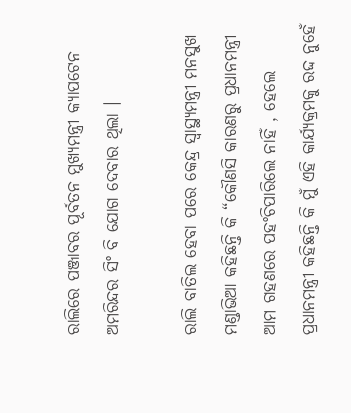ରାଲିରେ ପଞ୍ଜାବର ପୂର୍ବତନ ମୁଖ୍ୟମନ୍ତ୍ରୀ କ୍ୟାପଟେନ ଅମରିନ୍ଦର ସିଂ ବି ଯୋଗ ଦେବାର ଥିଲା ।

ରାଲି ବାତିଲ ହେବା ପରେ କେନ୍ଦ୍ର ସ୍ୱାସ୍ଥ୍ୟମନ୍ତ୍ରୀ ମନସୁଖ ମଣ୍ଡାଭିଆ କହିଛନ୍ତି କି “କୌଣସି କାରଣରୁ ପ୍ରଧାନମନ୍ତ୍ରୀ ଆମ ଗହଣରେ ପହଂଚିପାରିଲେ ନାହିଁ , ହେଲେ ପ୍ରଧାନମନ୍ତ୍ରୀ କହିଛନ୍ତି କି ମୁଁ ଏହି କାର୍ଯ୍ୟକ୍ରମକୁ ରଦ୍ଦ ନୁହେଁ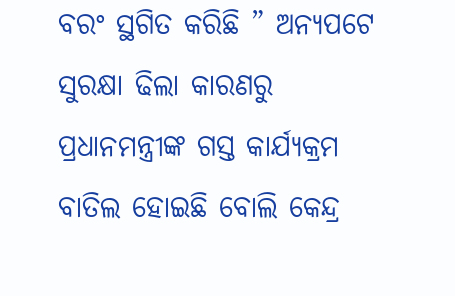ବରଂ ସ୍ଥଗିତ କରିଛି ” ଅନ୍ୟପଟେ ସୁରକ୍ଷା ଢିଲା କାରଣରୁ ପ୍ରଧାନମନ୍ତ୍ରୀଙ୍କ ଗସ୍ତ କାର୍ଯ୍ୟକ୍ରମ ବାତିଲ ହୋଇଛି ବୋଲି କେନ୍ଦ୍ର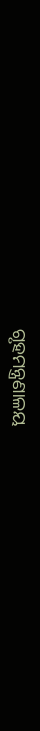ଗୃହମନ୍ତ୍ରଣାଳୟ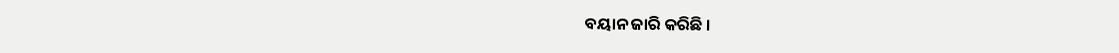ବୟାନ ଜାରି କରିଛି ।